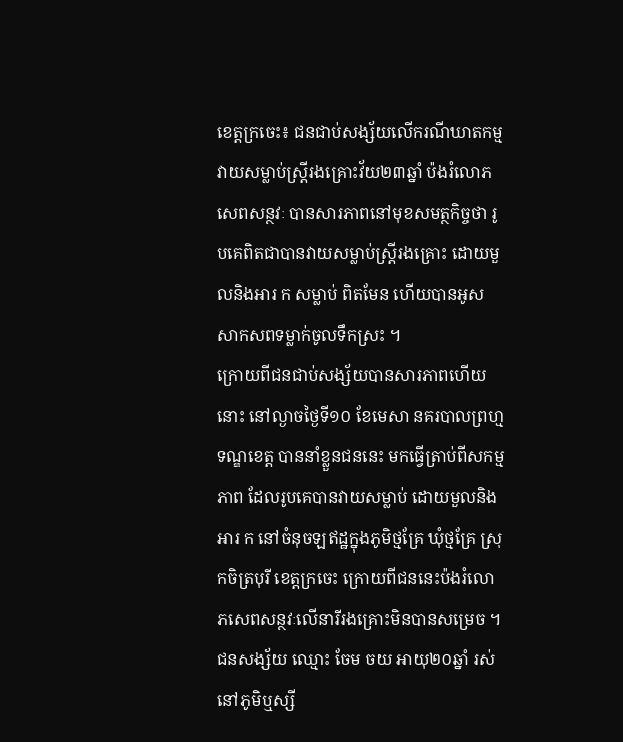ខេត្តក្រចេះ៖ ជនជាប់សង្ស័យលើករណីឃាតកម្ម វាយសម្លាប់ស្ត្រីរងគ្រោះវ័យ២៣ឆ្នាំ ប៉ងរំលោភសេពសន្ថវៈ បានសារភាពនៅមុខសមត្ថកិច្ចថា រូបគេពិតជាបានវាយសម្លាប់ស្ត្រីរងគ្រោះ ដោយមួលនិងអារ ក សម្លាប់ ពិតមែន ហើយបានអូសសាកសពទម្លាក់ចូលទឹកស្រះ ។
ក្រោយពីជនជាប់សង្ស័យបានសារភាពហើយនោះ នៅល្ងាចថ្ងៃទី១០ ខែមេសា នគរបាលព្រហ្មទណ្ឌខេត្ត បាននាំខ្លួនជននេះ មកធ្វើត្រាប់ពីសកម្មភាព ដែលរូបគេបានវាយសម្លាប់ ដោយមួលនិងអារ ក នៅចំនុចឡឥដ្ឋក្នុងភូមិថ្មគ្រែ ឃុំថ្មគ្រែ ស្រុកចិត្របុរី ខេត្តក្រចេះ ក្រោយពីជននេះប៉ងរំលោភសេពសន្ថវៈលើនារីរងគ្រោះមិនបានសម្រេច ។
ជនសង្ស័យ ឈ្មោះ ចែម ចយ អាយុ២០ឆ្នាំ រស់នៅភូមិឬស្សី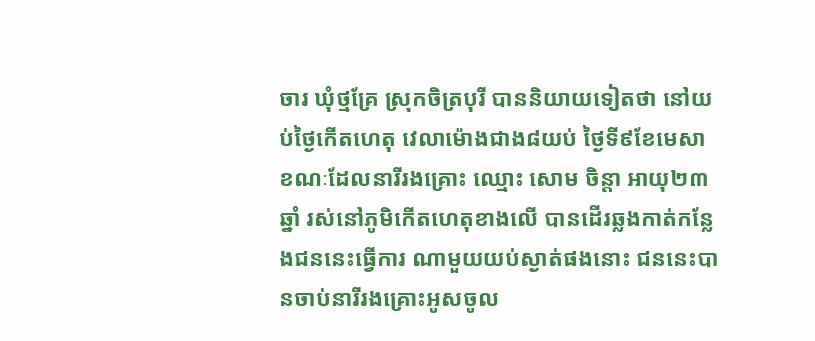ចារ ឃុំថ្មគ្រែ ស្រុកចិត្របុរី បាននិយាយទៀតថា នៅយប់ថ្ងៃកើតហេតុ វេលាម៉ោងជាង៨យប់ ថ្ងៃទី៩ខែមេសា ខណៈដែលនារីរងគ្រោះ ឈ្មោះ សោម ចិន្តា អាយុ២៣ឆ្នាំ រស់នៅភូមិកើតហេតុខាងលើ បានដើរឆ្លងកាត់កន្លែងជននេះធ្វើការ ណាមួយយប់ស្ងាត់ផងនោះ ជននេះបានចាប់នារីរងគ្រោះអូសចូល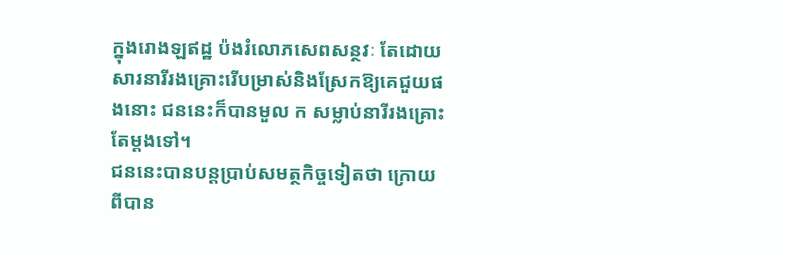ក្នុងរោងឡឥដ្ឋ ប៉ងរំលោភសេពសន្ថវៈ តែដោយសារនារីរងគ្រោះរើបម្រាស់និងស្រែកឱ្យគេជួយផងនោះ ជននេះក៏បានមួល ក សម្លាប់នារីរងគ្រោះតែម្តងទៅ។
ជននេះបានបន្តប្រាប់សមត្ថកិច្ចទៀតថា ក្រោយពីបាន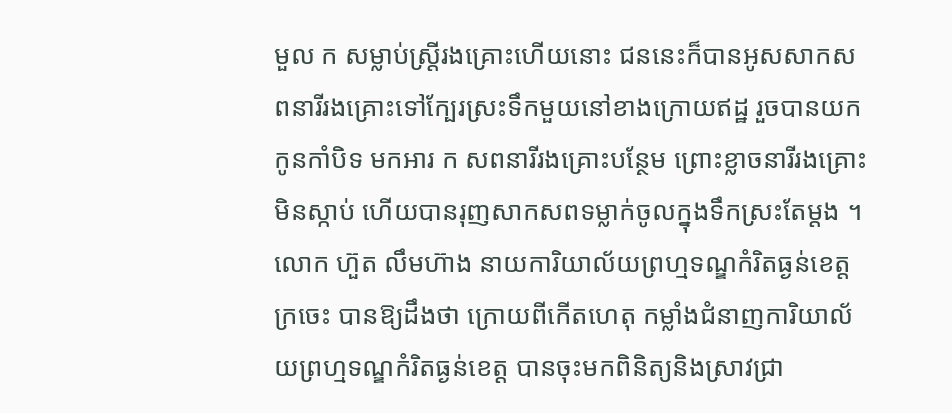មួល ក សម្លាប់ស្ត្រីរងគ្រោះហើយនោះ ជននេះក៏បានអូសសាកសពនារីរងគ្រោះទៅក្បែរស្រះទឹកមួយនៅខាងក្រោយឥដ្ឋ រួចបានយកកូនកាំបិទ មកអារ ក សពនារីរងគ្រោះបន្ថែម ព្រោះខ្លាចនារីរងគ្រោះមិនស្កាប់ ហើយបានរុញសាកសពទម្លាក់ចូលក្នុងទឹកស្រះតែម្តង ។
លោក ហ៊ួត លឹមហ៊ាង នាយការិយាល័យព្រហ្មទណ្ឌកំរិតធ្ងន់ខេត្តក្រចេះ បានឱ្យដឹងថា ក្រោយពីកើតហេតុ កម្លាំងជំនាញការិយាល័យព្រហ្មទណ្ឌកំរិតធ្ងន់ខេត្ត បានចុះមកពិនិត្យនិងស្រាវជ្រា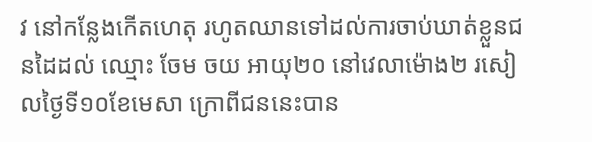វ នៅកន្លែងកើតហេតុ រហូតឈានទៅដល់ការចាប់ឃាត់ខ្លួនជនដៃដល់ ឈ្មោះ ចែម ចយ អាយុ២០ នៅវេលាម៉ោង២ រសៀលថ្ងៃទី១០ខែមេសា ក្រោពីជននេះបាន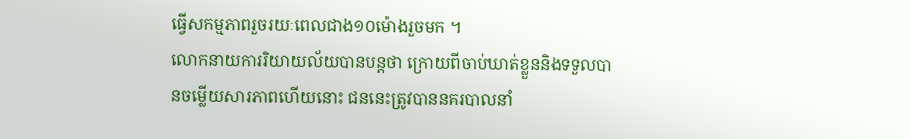ធ្វើសកម្មភាពរួចរយៈពេលជាង១០ម៉ោងរួចមក ។
លោកនាយការរិយាយល័យបានបន្តថា ក្រោយពីចាប់ឃាត់ខ្លួននិងទទួលបានចម្លើយសារភាពហើយនោះ ជននេះត្រូវបាននគរបាលនាំ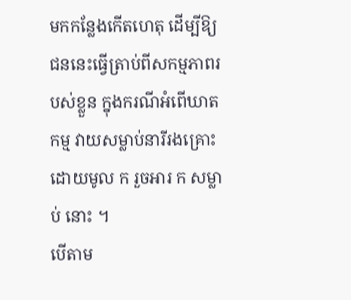មកកន្លែងកើតហេតុ ដើម្បីឱ្យជននេះធ្វើត្រាប់ពីសកម្មភាពរបស់ខ្លួន ក្នុងករណីអំពើឃាតកម្ម វាយសម្លាប់នារីរងគ្រោះ ដោយមូល ក រួចអារ ក សម្លាប់ នោះ ។
បើតាម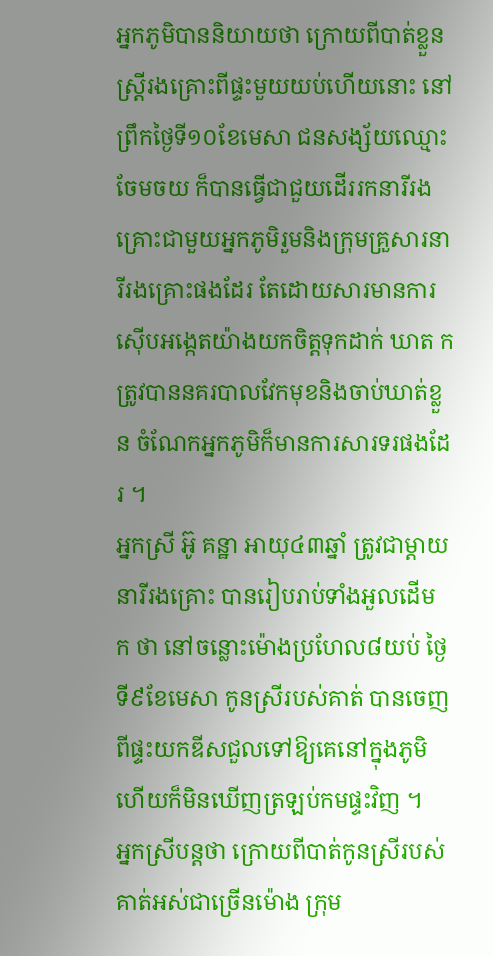អ្នកភូមិបាននិយាយថា ក្រោយពីបាត់ខ្លួនស្ត្រីរងគ្រោះពីផ្ទះមួយយប់ហើយនោះ នៅព្រឹកថ្ងៃទី១០ខែមេសា ជនសង្ស័យឈ្មោះចែមចយ ក៏បានធ្វើជាជួយដើររកនារីរងគ្រោះជាមួយអ្នកភូមិរួមនិងក្រុមគ្រួសារនារីរងគ្រោះផងដែរ តែដោយសារមានការស៊ើបអង្កេតយ៉ាងយកចិត្តទុកដាក់ ឃាត ក ត្រូវបាននគរបាលវែកមុខនិងចាប់ឃាត់ខ្លួន ចំណែកអ្នកភូមិក៏មានការសារទរផងដែរ ។
អ្នកស្រី អ៊ូ គន្ឋា អាយុ៤៣ឆ្នាំ ត្រូវជាម្តាយនារីរងគ្រោះ បានរៀបរាប់ទាំងអួលដើម ក ថា នៅចន្លោះម៉ោងប្រហែល៨យប់ ថ្ងៃទី៩ខែមេសា កូនស្រីរបស់គាត់ បានចេញពីផ្ទះយកឌីសជួលទៅឱ្យគេនៅក្នុងភូមិ ហើយក៏មិនឃើញត្រឡប់កមផ្ទះវិញ ។
អ្នកស្រីបន្តថា ក្រោយពីបាត់កូនស្រីរបស់គាត់អស់ជាច្រើនម៉ោង ក្រុម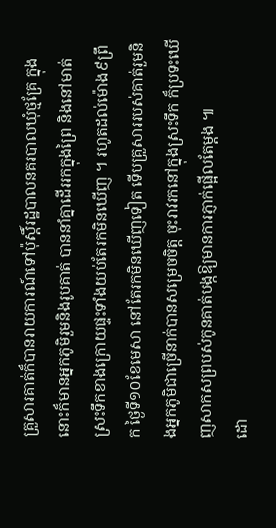គ្រួសារគាត់ក៏បានរាយការណ៍ទៅប៉ុស្តិ៍រដ្ឋបាលនគរបាលឃុំថ្មគ្រែ ក្នុងនោះក៏មានអ្នកភូមិរួមនិងរូបគាត់ បាននាំគ្នាដើររកក្នុងព្រៃ និងនៅមាត់ស្រះទឹកខាងក្រោយផ្ទះទាំងយប់តែរកមិនឃើញ ។ រហូតដល់ម៉ោង៩ព្រឹក ថ្ងៃទី១០ខែមេសា នៅតែរកមិនឃើញទៀត ទើបគ្រួសាររបស់គាត់រួមនិងអ្នកភូមិជាច្រើនាក់បានសម្រេចចិត្ត ចុះរាវរកនៅក្នុងស្រះទឹក ក៏ប្រទះឃើញសាកសព្របស់កូនគាត់បង្កឱ្យមានការភ្ញាក់ផ្អើលតែម្តង ៕
ដោ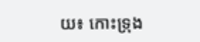យ៖ កោះទ្រុង